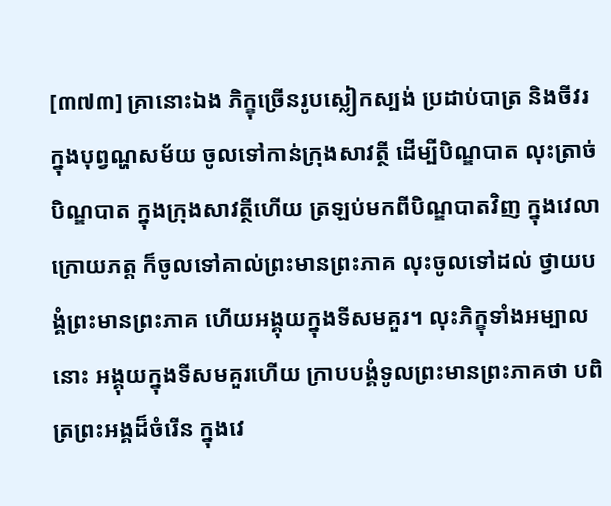[៣៧៣] គ្រានោះឯង ភិក្ខុច្រើនរូបស្លៀកស្បង់ ប្រដាប់បាត្រ និងចីវរ ក្នុងបុព្វណ្ហសម័យ ចូលទៅកាន់ក្រុងសាវត្ថី ដើម្បីបិណ្ឌបាត លុះត្រាច់បិណ្ឌបាត ក្នុងក្រុងសាវត្ថីហើយ ត្រឡប់មកពីបិណ្ឌបាតវិញ ក្នុងវេលាក្រោយភត្ត ក៏ចូលទៅគាល់ព្រះមានព្រះភាគ លុះចូលទៅដល់ ថ្វាយបង្គំព្រះមានព្រះភាគ ហើយអង្គុយក្នុងទីសមគួរ។ លុះភិក្ខុទាំងអម្បាលនោះ អង្គុយក្នុងទីសមគួរហើយ ក្រាបបង្គំទូលព្រះមានព្រះភាគថា បពិត្រព្រះអង្គដ៏ចំរើន ក្នុងវេ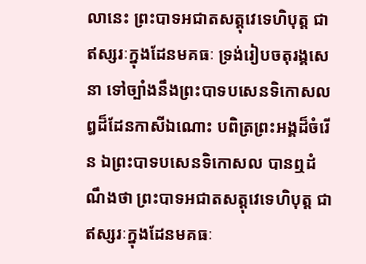លានេះ ព្រះបាទអជាតសត្តុវេទេហិបុត្ត ជាឥស្សរៈក្នុងដែនមគធៈ ទ្រង់រៀបចតុរង្គសេនា ទៅច្បាំងនឹងព្រះបាទបសេនទិកោសល ឰដ៏ដែនកាសីឯណោះ បពិត្រព្រះអង្គដ៏ចំរើន ឯព្រះបាទបសេនទិកោសល បានឮដំណឹងថា ព្រះបាទអជាតសត្តុវេទេហិបុត្ត ជាឥស្សរៈក្នុងដែនមគធៈ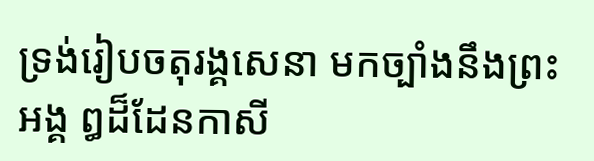ទ្រង់រៀបចតុរង្គសេនា មកច្បាំងនឹងព្រះអង្គ ឰដ៏ដែនកាសី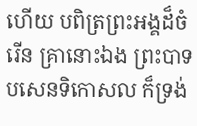ហើយ បពិត្រព្រះអង្គដ៏ចំរើន គ្រានោះឯង ព្រះបាទបសេនទិកោសល ក៏ទ្រង់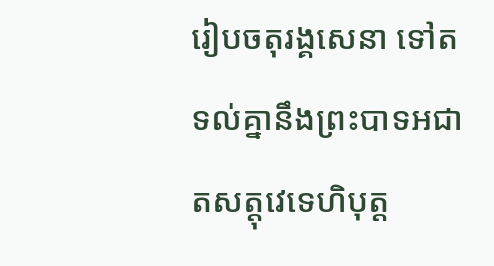រៀបចតុរង្គសេនា ទៅតទល់គ្នានឹងព្រះបាទអជាតសត្តុវេទេហិបុត្ត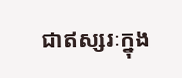ជាឥស្សរៈក្នុង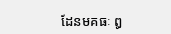ដែនមគធៈ ឰ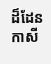ដ៏ដែនកាសី